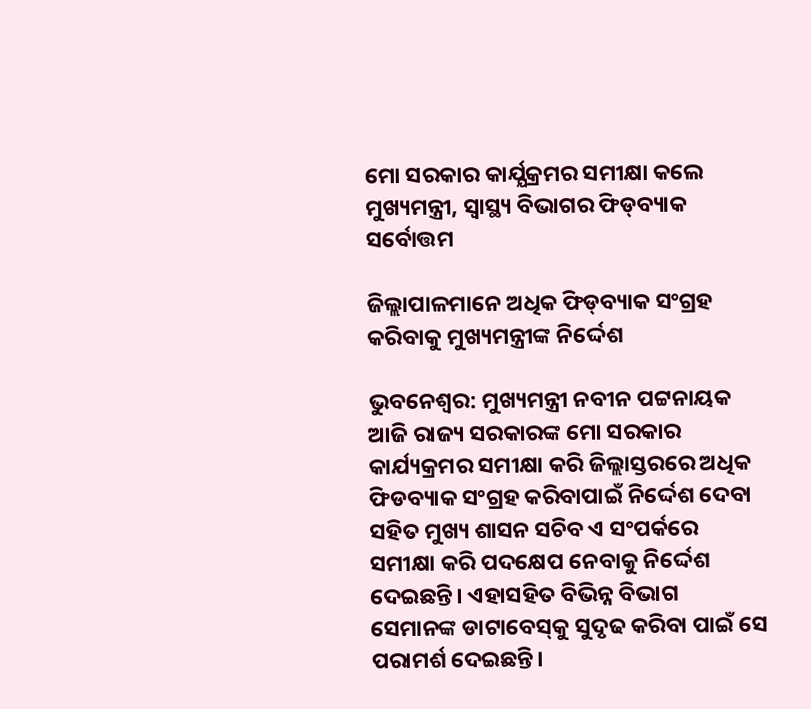ମୋ ସରକାର କାର୍ଯ୍ଯକ୍ରମର ସମୀକ୍ଷା କଲେ ମୁଖ୍ୟମନ୍ତ୍ରୀ, ସ୍ବାସ୍ଥ୍ୟ ବିଭାଗର ଫିଡ୍‌ବ୍ୟାକ ସର୍ବୋତ୍ତମ

ଜିଲ୍ଲାପାଳମାନେ ଅଧିକ ଫିଡ୍‌ବ୍ୟାକ ସଂଗ୍ରହ କରିବାକୁ ମୁଖ୍ୟମନ୍ତ୍ରୀଙ୍କ ନିର୍ଦ୍ଦେଶ

ଭୁବନେଶ୍ବର: ମୁଖ୍ୟମନ୍ତ୍ରୀ ନବୀନ ପଟ୍ଟନାୟକ ଆଜି ରାଜ୍ୟ ସରକାରଙ୍କ ମୋ ସରକାର କାର୍ଯ୍ୟକ୍ରମର ସମୀକ୍ଷା କରି ଜିଲ୍ଲାସ୍ତରରେ ଅଧିକ ଫିଡବ୍ୟାକ ସଂଗ୍ରହ କରିବାପାଇଁ ନିର୍ଦ୍ଦେଶ ଦେବା ସହିତ ମୁଖ୍ୟ ଶାସନ ସଚିବ ଏ ସଂପର୍କରେ ସମୀକ୍ଷା କରି ପଦକ୍ଷେପ ନେବାକୁ ନିର୍ଦ୍ଦେଶ ଦେଇଛନ୍ତି। ଏହାସହିତ ବିଭିନ୍ନ ବିଭାଗ ସେମାନଙ୍କ ଡାଟାବେସ୍‌କୁ ସୁଦୃଢ କରିବା ପାଇଁ ସେ ପରାମର୍ଶ ଦେଇଛନ୍ତି।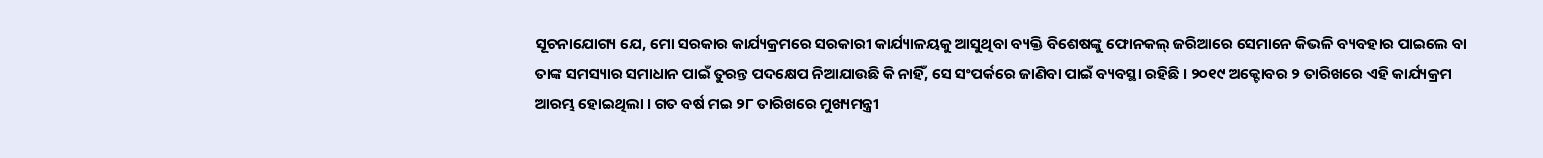ସୂଚନାଯୋଗ୍ୟ ଯେ, ମୋ ସରକାର କାର୍ଯ୍ୟକ୍ରମରେ ସରକାରୀ କାର୍ଯ୍ୟାଳୟକୁ ଆସୁଥିବା ବ୍ୟକ୍ତି ବିଶେଷଙ୍କୁ ଫୋନକଲ୍‌ ଜରିଆରେ ସେମାନେ କିଭଳି ବ୍ୟବହାର ପାଇଲେ ବା ତାଙ୍କ ସମସ୍ୟାର ସମାଧାନ ପାଇଁ ତୁରନ୍ତ ପଦକ୍ଷେପ ନିଆଯାଉଛି କି ନାହିଁ, ସେ ସଂପର୍କରେ ଜାଣିବା ପାଇଁ ବ୍ୟବସ୍ଥା ରହିଛି । ୨୦୧୯ ଅକ୍ଟୋବର ୨ ତାରିଖରେ ଏହି କାର୍ଯ୍ୟକ୍ରମ ଆରମ୍ଭ ହୋଇଥିଲା । ଗତ ବର୍ଷ ମଇ ୨୮ ତାରିଖରେ ମୁଖ୍ୟମନ୍ତ୍ରୀ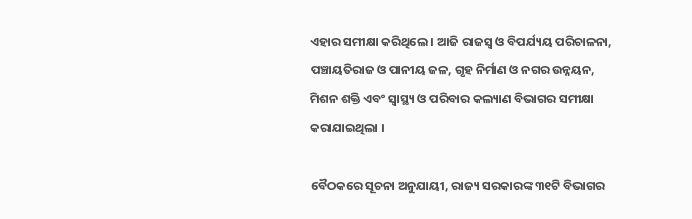ଏହାର ସମୀକ୍ଷା କରିଥିଲେ । ଆଜି ରାଜସ୍ବ ଓ ବିପର୍ଯ୍ୟୟ ପରିଚାଳନା, ପଞ୍ଚାୟତିରାଜ ଓ ପାନୀୟ ଜଳ, ଗୃହ ନିର୍ମାଣ ଓ ନଗର ଉନ୍ନୟନ, ମିଶନ ଶକ୍ତି ଏବଂ ସ୍ବାସ୍ଥ୍ୟ ଓ ପରିବାର କଲ୍ୟାଣ ବିଭାଗର ସମୀକ୍ଷା କରାଯାଇଥିଲା ।

ବୈଠକରେ ସୂଚନା ଅନୁଯାୟୀ, ରାଜ୍ୟ ସରକାରଙ୍କ ୩୧ଟି ବିଭାଗର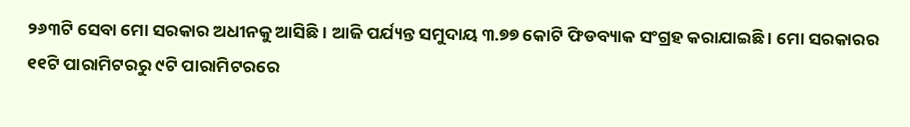୨୬୩ଟି ସେବା ମୋ ସରକାର ଅଧୀନକୁ ଆସିଛି। ଆଜି ପର୍ଯ୍ୟନ୍ତ ସମୁଦାୟ ୩.୭୭ କୋଟି ଫିଡବ୍ୟାକ ସଂଗ୍ରହ କରାଯାଇଛି । ମୋ ସରକାରର ୧୧ଟି ପାରାମିଟରରୁ ୯ଟି ପାରାମିଟରରେ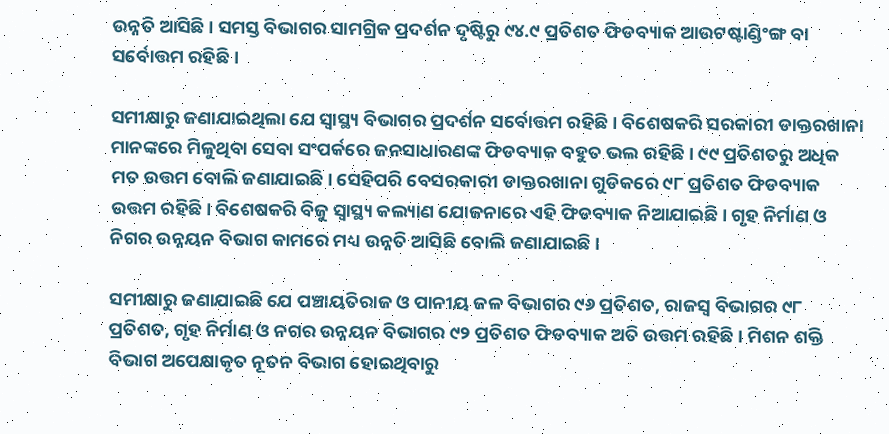ଉନ୍ନତି ଆସିଛି। ସମସ୍ତ ବିଭାଗର ସାମଗ୍ରିକ ପ୍ରଦର୍ଶନ ଦୃଷ୍ଟିରୁ ୯୪.୯ ପ୍ରତିଶତ ଫିଡବ୍ୟାକ ଆଉଟଷ୍ଟାଣ୍ଡିଂଙ୍ଗ ବା ସର୍ବୋତ୍ତମ ରହିଛି ।

ସମୀକ୍ଷାରୁ ଜଣାଯାଇଥିଲା ଯେ ସ୍ବାସ୍ଥ୍ୟ ବିଭାଗର ପ୍ରଦର୍ଶନ ସର୍ବୋତ୍ତମ ରହିଛି। ବିଶେଷକରି ସରକାରୀ ଡାକ୍ତରଖାନା ମାନଙ୍କରେ ମିଳୁଥିବା ସେବା ସଂପର୍କରେ ଜନସାଧାରଣଙ୍କ ଫିଡବ୍ୟାକ ବହୁତ ଭଲ ରହିଛି । ୯୯ ପ୍ରତିଶତରୁ ଅଧିକ ମତ ଉତ୍ତମ ବୋଲି ଜଣାଯାଇଛି। ସେହିପରି ବେସରକାରୀ ଡାକ୍ତରଖାନା ଗୁଡିକରେ ୯୮ ପ୍ରତିଶତ ଫିଡବ୍ୟାକ ଉତ୍ତମ ରହିଛି। ବିଶେଷକରି ବିଜୁ ସ୍ବାସ୍ଥ୍ୟ କଲ୍ୟାଣ ଯୋଜନାରେ ଏହି ଫିଡବ୍ୟାକ ନିଆଯାଇଛି । ଗୃହ ନିର୍ମାଣ ଓ ନିଗର ଉନ୍ନୟନ ବିଭାଗ କାମରେ ମଧ୍ୟ ଉନ୍ନତି ଆସିଛି ବୋଲି ଜଣାଯାଇଛି ।

ସମୀକ୍ଷାରୁ ଜଣାଯାଇଛି ଯେ ପଞ୍ଚାୟତିରାଜ ଓ ପାନୀୟ ଜଳ ବିଭାଗର ୯୬ ପ୍ରତିଶତ, ରାଜସ୍ବ ବିଭାଗର ୯୮ ପ୍ରତିଶତ, ଗୃହ ନିର୍ମାଣ ଓ ନଗର ଉନ୍ନୟନ ବିଭାଗର ୯୨ ପ୍ରତିଶତ ଫିଡବ୍ୟାକ ଅତି ଉତ୍ତମ ରହିଛି । ମିଶନ ଶକ୍ତି ବିଭାଗ ଅପେକ୍ଷାକୃତ ନୂତନ ବିଭାଗ ହୋଇଥିବାରୁ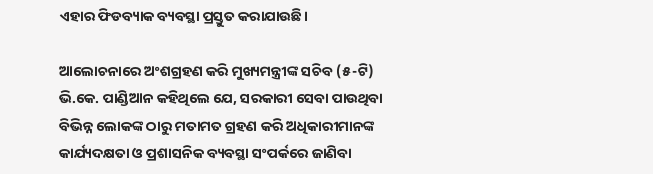ଏହାର ଫିଡବ୍ୟାକ ବ୍ୟବସ୍ଥା ପ୍ରସ୍ତୁତ କରାଯାଉଛି।

ଆଲୋଚନାରେ ଅଂଶଗ୍ରହଣ କରି ମୁଖ୍ୟମନ୍ତ୍ରୀଙ୍କ ସଚିବ (୫-ଟି)  ଭି.କେ. ପାଣ୍ଡିଆନ କହିଥିଲେ ଯେ, ସରକାରୀ ସେବା ପାଉଥିବା ବିଭିନ୍ନ ଲୋକଙ୍କ ଠାରୁ ମତାମତ ଗ୍ରହଣ କରି ଅଧିକାରୀମାନଙ୍କ କାର୍ଯ୍ୟଦକ୍ଷତା ଓ ପ୍ରଶାସନିକ ବ୍ୟବସ୍ଥା ସଂପର୍କରେ ଜାଣିବା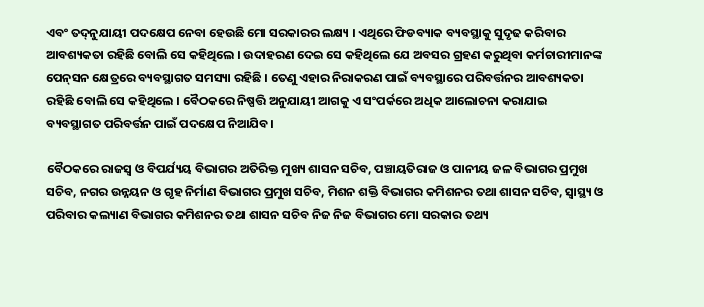ଏବଂ ତଦ୍‌ନୁଯାୟୀ ପଦକ୍ଷେପ ନେବା ହେଉଛି ମୋ ସରକାରର ଲକ୍ଷ୍ୟ । ଏଥିରେ ଫିଡବ୍ୟାକ ବ୍ୟବସ୍ଥାକୁ ସୁଦୃଢ କରିବାର ଆବଶ୍ୟକତା ରହିଛି ବୋଲି ସେ କହିଥିଲେ । ଉଦାହରଣ ଦେଇ ସେ କହିଥିଲେ ଯେ ଅବସର ଗ୍ରହଣ କରୁଥିବା କର୍ମଚାରୀମାନଙ୍କ ପେନ୍‌ସନ କ୍ଷେତ୍ରରେ ବ୍ୟବସ୍ଥାଗତ ସମସ୍ୟା ରହିଛି । ତେଣୁ ଏହାର ନିରାକରଣ ପାଇଁ ବ୍ୟବସ୍ଥାରେ ପରିବର୍ତ୍ତନର ଆବଶ୍ୟକତା ରହିଛି ବୋଲି ସେ କହିଥିଲେ । ବୈଠକରେ ନିଷ୍ପତ୍ତି ଅନୁଯାୟୀ ଆଗକୁ ଏ ସଂପର୍କରେ ଅଧିକ ଆଲୋଚନା କରାଯାଇ ବ୍ୟବସ୍ଥାଗତ ପରିବର୍ତ୍ତନ ପାଇଁ ପଦକ୍ଷେପ ନିଆଯିବ।

ବୈଠକରେ ରାଜସ୍ବ ଓ ବିପର୍ଯ୍ୟୟ ବିଭାଗର ଅତିରିକ୍ତ ମୁଖ୍ୟ ଶାସନ ସଚିବ, ପଞ୍ଚାୟତିରାଜ ଓ ପାନୀୟ ଜଳ ବିଭାଗର ପ୍ରମୁଖ ସଚିବ, ନଗର ଉନ୍ନୟନ ଓ ଗୃହ ନିର୍ମାଣ ବିଭାଗର ପ୍ରମୁଖ ସଚିବ, ମିଶନ ଶକ୍ତି ବିଭାଗର କମିଶନର ତଥା ଶାସନ ସଚିବ, ସ୍ବାସ୍ଥ୍ୟ ଓ ପରିବାର କଲ୍ୟାଣ ବିଭାଗର କମିଶନର ତଥା ଶାସନ ସଚିବ ନିଜ ନିଜ ବିଭାଗର ମୋ ସରକାର ତଥ୍ୟ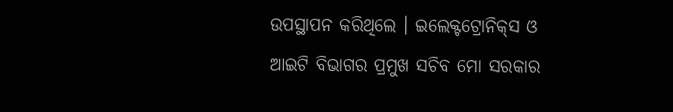ଉପସ୍ଥାପନ କରିଥିଲେ । ଇଲେକ୍ଟଟ୍ରୋନିକ୍‌ସ ଓ ଆଇଟି ବିଭାଗର ପ୍ରମୁଖ ସଚିବ ମୋ ସରକାର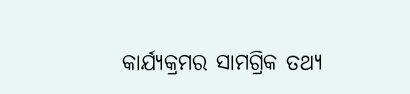କାର୍ଯ୍ୟକ୍ରମର ସାମଗ୍ରିକ ତଥ୍ୟ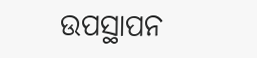ଉପସ୍ଥାପନ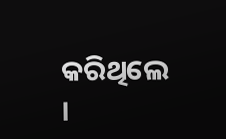କରିଥିଲେ ।